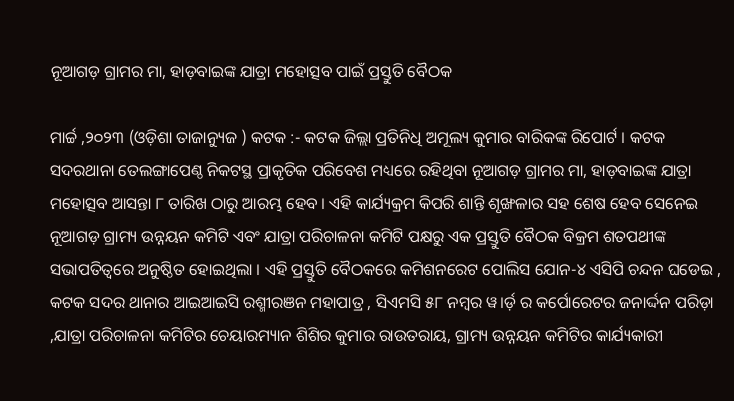ନୂଆଗଡ଼ ଗ୍ରାମର ମା, ହାଡ଼ବାଇଙ୍କ ଯାତ୍ରା ମହୋତ୍ସବ ପାଇଁ ପ୍ରସ୍ତୁତି ବୈଠକ

ମାର୍ଚ୍ଚ ,୨୦୨୩ (ଓଡ଼ିଶା ତାଜାନ୍ୟୁଜ ) କଟକ :- କଟକ ଜିଲ୍ଲା ପ୍ରତିନିଧି ଅମୂଲ୍ୟ କୁମାର ବାରିକଙ୍କ ରିପୋର୍ଟ । କଟକ ସଦରଥାନା ତେଲଙ୍ଗାପେଣ୍ଠ ନିକଟସ୍ଥ ପ୍ରାକୃତିକ ପରିବେଶ ମଧ୍ୟରେ ରହିଥିବା ନୂଆଗଡ଼ ଗ୍ରାମର ମା, ହାଡ଼ବାଇଙ୍କ ଯାତ୍ରା ମହୋତ୍ସବ ଆସନ୍ତା ୮ ତାରିଖ ଠାରୁ ଆରମ୍ଭ ହେବ । ଏହି କାର୍ଯ୍ୟକ୍ରମ କିପରି ଶାନ୍ତି ଶୃଙ୍ଖଳାର ସହ ଶେଷ ହେବ ସେନେଇ ନୂଆଗଡ଼ ଗ୍ରାମ୍ୟ ଉନ୍ନୟନ କମିଟି ଏବଂ ଯାତ୍ରା ପରିଚାଳନା କମିଟି ପକ୍ଷରୁ ଏକ ପ୍ରସ୍ତୁତି ବୈଠକ ବିକ୍ରମ ଶତପଥୀଙ୍କ ସଭାପତିତ୍ୱରେ ଅନୁଷ୍ଠିତ ହୋଇଥିଲା । ଏହି ପ୍ରସ୍ତୁତି ବୈଠକରେ କମିଶନରେଟ ପୋଲିସ ଯୋନ-୪ ଏସିପି ଚନ୍ଦନ ଘଡେଇ , କଟକ ସଦର ଥାନାର ଆଇଆଇସି ରଶ୍ମୀରଞନ ମହାପାତ୍ର , ସିଏମସି ୫୮ ନମ୍ବର ୱ।ର୍ଡ଼ ର କର୍ପୋରେଟର ଜନାର୍ଦ୍ଦନ ପରିଡ଼ା ,ଯାତ୍ରା ପରିଚାଳନା କମିଟିର ଚେୟାରମ୍ୟାନ ଶିଶିର କୁମାର ରାଉତରାୟ, ଗ୍ରାମ୍ୟ ଉନ୍ନୟନ କମିଟିର କାର୍ଯ୍ୟକାରୀ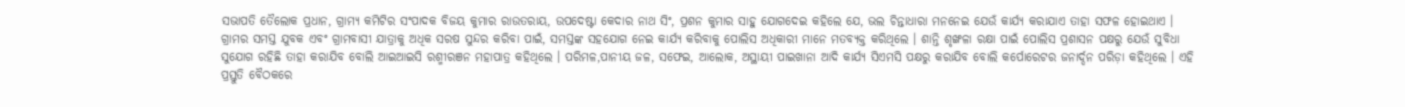ସଭାପତି ତୈଲୋକ ପ୍ରଧାନ, ଗ୍ରାମ୍ୟ କମିଟିର ସଂପାଦକ ବିଜୟ କୁମାର ରାଉତରାୟ, ଉପଦେଷ୍ଟା କେଦାର ନାଥ ସିଂ, ପ୍ରଶନ କୁମାର ସାହୁ ଯୋଗଦେଇ କହିଲେ ଯେ, ଭଲ ଚିନ୍ତାଧାରା ମନନେଇ ଯେଉଁ କାର୍ଯ୍ୟ କରାଯାଏ ତାହା ସଫଳ ହୋଇଥାଏ । ଗ୍ରାମର ସମସ୍ତ ଯୁବକ ଏବଂ ଗ୍ରାମବାସୀ ଯାତ୍ରାକୁ ଅଧିକ ସରଷ ସୁନ୍ଦର କରିବା ପାଇଁ, ସମସ୍ତଙ୍କ ସହଯୋଗ ନେଇ କାର୍ଯ୍ୟ କରିବାକୁ ପୋଲିସ ଅଧିକାରୀ ମାନେ ମତବ୍ୟକ୍ତ କରିଥିଲେ । ଶାନ୍ତି ଶୃଙ୍ଖଳା ରକ୍ଷା ପାଇଁ ପୋଲିସ ପ୍ରଶାସନ ପକ୍ଷରୁ ଯେଉଁ ସୁବିଧା ସୁଯୋଗ ରହିଛି ତାହା କରାଯିବ ବୋଲି ଆଇଆଇସି ରଶ୍ମୀରଞନ ମହାପାତ୍ର କହିଥିଲେ । ପରିମଳ,ପାନୀୟ ଜଳ, ସଫେଇ, ଆଲୋକ, ଅସ୍ଥାୟୀ ପାଇଖାନା ଆଦି କାର୍ଯ୍ୟ ସିଏମସି ପକ୍ଷରୁ କରାଯିବ ବୋଲି କର୍ପୋରେଟର ଜନାର୍ଦ୍ଦନ ପରିଡ଼ା କହିଥିଲେ । ଏହି ପ୍ରସ୍ତୁତି ବୈଠକରେ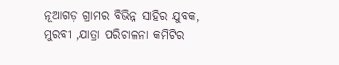ନୂଆଗଡ଼ ଗ୍ରାମର ବିଭିନ୍ନ ସାହିର ଯୁବକ, ମୁରବୀ ,ଯାତ୍ରା ପରିଚାଳନା କମିଟିର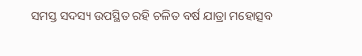ସମସ୍ତ ସଦସ୍ୟ ଉପସ୍ଥିତ ରହି ଚଳିତ ବର୍ଷ ଯାତ୍ରା ମହୋତ୍ସବ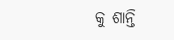କୁ ଶାନ୍ତି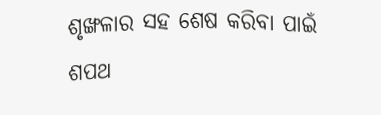ଶୃଙ୍ଖଳାର ସହ ଶେଷ କରିବା ପାଇଁ ଶପଥ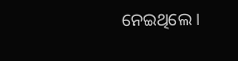ନେଇଥିଲେ ।